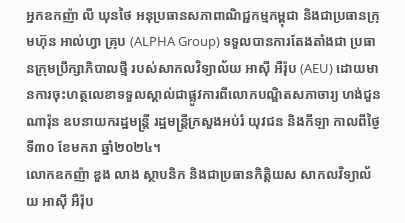អ្នកឧកញ៉ា លី ឃុនថៃ អនុប្រធានសភាពាណិជ្ជកម្មកម្ពុជា និងជាប្រធានក្រុមហ៊ុន អាល់ហ្វា គ្រុប (ALPHA Group) ទទួលបានការតែងតាំងជា ប្រធានក្រុមប្រឹក្សាភិបាលថ្មី របស់សាកលវិទ្យាល័យ អាស៊ី អឺរ៉ុប (AEU) ដោយមានការចុះហត្ថលេខាទទួលស្គាល់ជាផ្លូវការពីលោកបណ្ឌិតសភាចារ្យ ហង់ជួន ណារ៉ុន ឧបនាយករដ្ឋមន្ត្រី រដ្ឋមន្ត្រីក្រសួងអប់រំ យុវជន និងកីឡា កាលពីថ្ងៃទី៣០ ខែមករា ឆ្នាំ២០២៤។
លោកឧកញ៉ា ឌួង លាង ស្ថាបនិក និងជាប្រធានកិត្តិយស សាកលវិទ្យាល័យ អាស៊ី អឺរ៉ុប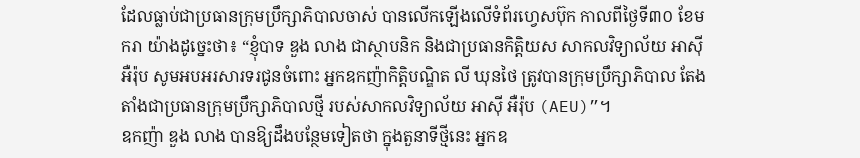ដែលធ្លាប់ជាប្រធានក្រុមប្រឹក្សាភិបាលចាស់ បានលើកឡើងលើទំព័រហ្វេសប៊ុក កាលពីថ្ងៃទី៣០ ខែមករា យ៉ាងដូច្នេះថា៖ “ខ្ញុំបាទ ឌួង លាង ជាស្ថាបនិក និងជាប្រធានកិត្តិយស សាកលវិទ្យាល័យ អាស៊ី អឺរ៉ុប សូមអបអរសារទរជូនចំពោះ អ្នកឧកញ៉ាកិត្តិបណ្ឌិត លី ឃុនថៃ ត្រូវបានក្រុមប្រឹក្សាភិបាល តែងតាំងជាប្រធានក្រុមប្រឹក្សាភិបាលថ្មី របស់សាកលវិទ្យាល័យ អាស៊ី អឺរ៉ុប (AEU)”។
ឧកញ៉ា ឌួង លាង បានឱ្យដឹងបន្ថែមទៀតថា ក្នុងតួនាទីថ្មីនេះ អ្នកឧ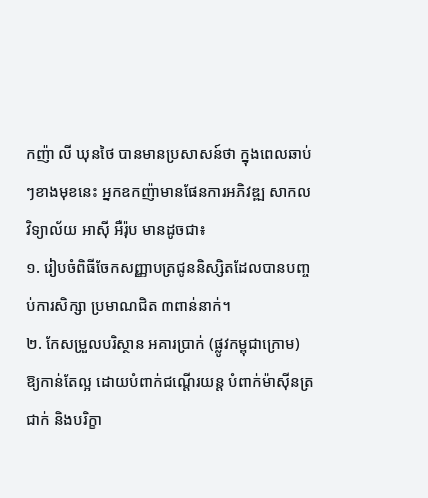កញ៉ា លី ឃុនថៃ បានមានប្រសាសន៍ថា ក្នុងពេលឆាប់ៗខាងមុខនេះ អ្នកឧកញ៉ាមានផែនការអភិវឌ្ឍ សាកលវិទ្យាល័យ អាស៊ី អឺរ៉ុប មានដូចជា៖
១. រៀបចំពិធីចែកសញ្ញាបត្រជូននិស្សិតដែលបានបញ្ចប់ការសិក្សា ប្រមាណជិត ៣ពាន់នាក់។
២. កែសម្រួលបរិស្ថាន អគារប្រាក់ (ផ្លូវកម្ពុជាក្រោម) ឱ្យកាន់តែល្អ ដោយបំពាក់ជណ្តើរយន្ត បំពាក់ម៉ាស៊ីនត្រជាក់ និងបរិក្ខា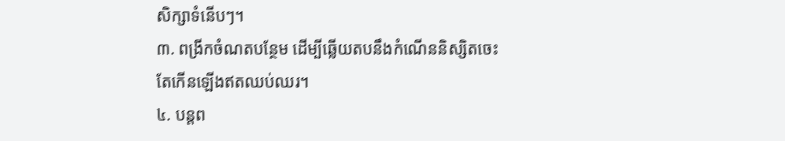សិក្សាទំនើបៗ។
៣. ពង្រីកចំណតបន្ថែម ដើម្បីឆ្លើយតបនឹងកំណើននិស្សិតចេះតែកើនឡើងឥតឈប់ឈរ។
៤. បន្តព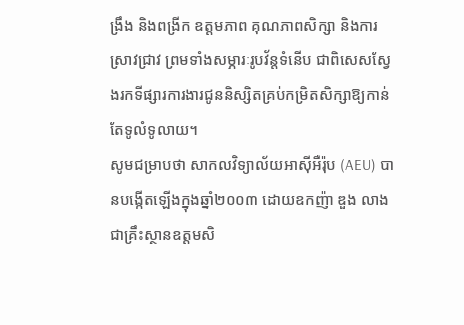ង្រឹង និងពង្រីក ឧត្តមភាព គុណភាពសិក្សា និងការស្រាវជ្រាវ ព្រមទាំងសម្ភារៈរូបវ័ន្តទំនើប ជាពិសេសស្វែងរកទីផ្សារការងារជូននិស្សិតគ្រប់កម្រិតសិក្សាឱ្យកាន់តែទូលំទូលាយ។
សូមជម្រាបថា សាកលវិទ្យាល័យអាស៊ីអឺរ៉ុប (AEU) បានបង្កើតឡើងក្នុងឆ្នាំ២០០៣ ដោយឧកញ៉ា ឌួង លាង ជាគ្រឹះស្ថានឧត្តមសិ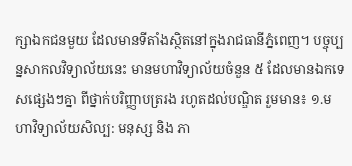ក្សាឯកជនមួយ ដែលមានទីតាំងស្ថិតនៅក្នុងរាជធានីភ្នំពេញ។ បច្ចុប្បន្នសាកលវិទ្យាល័យនេះ មានមហាវិទ្យាល័យចំនួន ៥ ដែលមានឯកទេសផ្សេងៗគ្នា ពីថ្នាក់បរិញ្ញាបត្ររង រហូតដល់បណ្ឌិត រួមមាន៖ ១.មហាវិទ្យាល័យសិល្ប: មនុស្ស និង ភា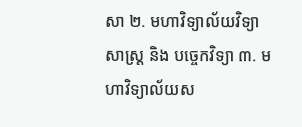សា ២. មហាវិទ្យាល័យវិទ្យាសាស្រ្ត និង បច្ចេកវិទ្យា ៣. មហាវិទ្យាល័យស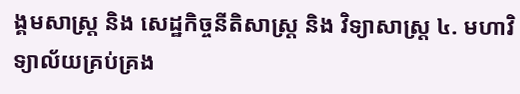ង្គមសាស្រ្ត និង សេដ្ឋកិច្ចនីតិសាស្ត្រ និង វិទ្យាសាស្រ្ត ៤. មហាវិទ្យាល័យគ្រប់គ្រង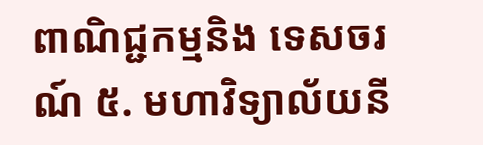ពាណិជ្ជកម្មនិង ទេសចរណ៍ ៥. មហាវិទ្យាល័យនី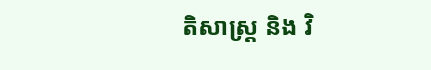តិសាស្រ្ត និង វិ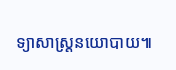ទ្យាសាស្រ្តនយោបាយ៕